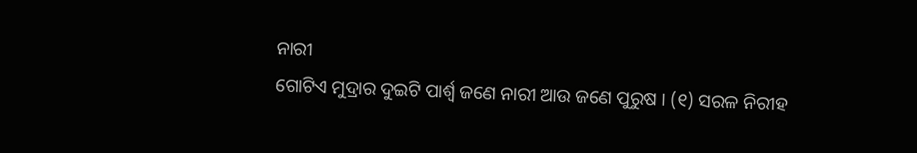ନାରୀ
ଗୋଟିଏ ମୁଦ୍ରାର ଦୁଇଟି ପାର୍ଶ୍ୱ ଜଣେ ନାରୀ ଆଉ ଜଣେ ପୁରୁଷ । (୧) ସରଳ ନିରୀହ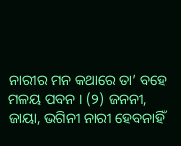ନାରୀର ମନ କଥାରେ ତା’ ବହେ ମଳୟ ପବନ । (୨) ଜନନୀ, ଜାୟା, ଭଗିନୀ ନାରୀ ହେବନାହିଁ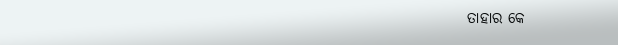ତାହାର କେ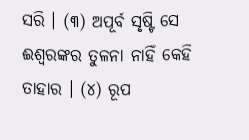ସରି । (୩) ଅପୂର୍ବ ସୃଷ୍ଟି ସେ ଈଶ୍ୱରଙ୍କର ତୁଳନା ନାହିଁ କେହି ତାହାର । (୪) ରୂପ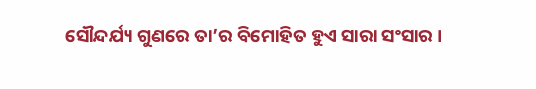ସୌନ୍ଦର୍ଯ୍ୟ ଗୁଣରେ ତା’ର ବିମୋହିତ ହୁଏ ସାରା ସଂସାର ।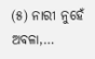(୫) ନାରୀ ନୁହେଁ ଅବଳା,…